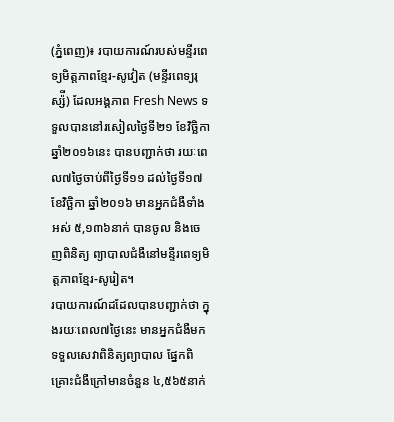(ភ្នំពេញ)៖ របាយការណ៍របស់មន្ទីរពេទ្យមិត្តភាពខ្មែរ-សូវៀត (មន្ទីរពេទ្យរុស្ស៉ី) ដែលអង្គភាព Fresh News ទទួលបាននៅរសៀលថ្ងៃទី២១ ខែវិច្ឆិកា ឆ្នាំ២០១៦នេះ បានបញ្ជាក់ថា រយៈពេល៧ថ្ងៃចាប់ពីថ្ងៃទី១១ ដល់ថ្ងៃទី១៧ ខែវិច្ឆិកា ឆ្នាំ២០១៦ មានអ្នកជំងឺទាំងអស់ ៥,១៣៦នាក់ បានចូល និងចេញពិនិត្យ ព្យាបាលជំងឺនៅមន្ទីរពេទ្យមិត្តភាពខ្មែរ-សូរៀត។
របាយការណ៍ដដែលបានបញ្ជាក់ថា ក្នុងរយៈពេល៧ថ្ងៃនេះ មានអ្នកជំងឺមកទទួលសេវាពិនិត្យព្យាបាល ផ្នែកពិគ្រោះជំងឺក្រៅមានចំនួន ៤,៥៦៥នាក់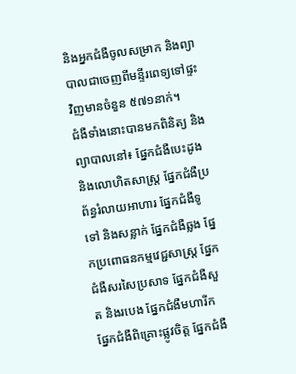និងអ្នកជំងឺចូលសម្រាក និងព្យាបាលជាចេញពីមន្ទីរពេទ្យទៅផ្ទះវិញមានចំនួន ៥៧១នាក់។
ជំងឺទាំងនោះបានមកពិនិត្យ និងព្យាបាលនៅ៖ ផ្នែកជំងឺបេះដូង និងលោហិតសាស្ត្រ ផ្នែកជំងឺប្រព័ន្ធរំលាយអាហារ ផ្នែកជំងឺទូទៅ និងសន្លាក់ ផ្នែកជំងឺឆ្លង ផ្នែកប្រពោធនកម្មវេជ្ជសាស្ត្រ ផ្នែកជំងឺសរសៃប្រសាទ ផ្នែកជំងឺសួត និងរបេង ផ្នែកជំងឺមហារីក ផ្នែកជំងឺពិគ្រោះផ្លូវចិត្ត ផ្នែកជំងឺ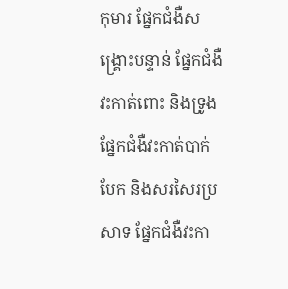កុមារ ផ្នែកជំងឺសង្គ្រោះបន្ទាន់ ផ្នែកជំងឺវះកាត់ពោះ និងទ្រូង ផ្នែកជំងឺវះកាត់បាក់បែក និងសរសៃរប្រសាទ ផ្នែកជំងឺវះកា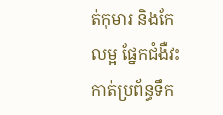ត់កុមារ និងកែលម្អ ផ្នែកជំងឺវះកាត់ប្រព័ន្ធទឹក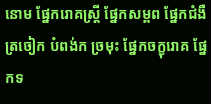នោម ផ្នែករោគស្ត្រី ផ្នែកសម្ពព ផ្នែកជំងឺត្រចៀក បំពង់ក ច្រមុះ ផ្នែកចក្ខុរោគ ផ្នែកទ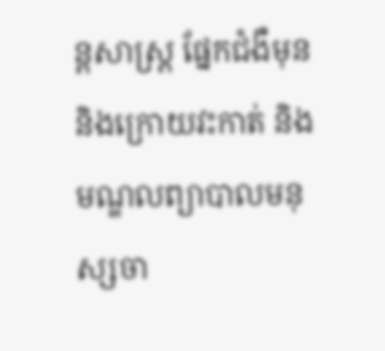ន្តសាស្ត្រ ផ្នែកជំងឺមុន និងក្រោយវះកាត់ និងមណ្ឌលព្យាបាលមនុស្សចា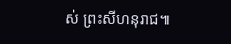ស់ ព្រះសីហនុរាជ៕